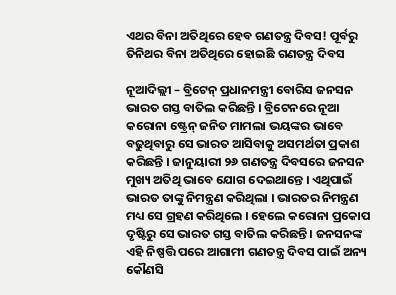ଏଥର ବିନା ଅତିଥିରେ ହେବ ଗଣତନ୍ତ୍ର ଦିବସ! ପୂର୍ବରୁ ତିନିଥର ବିନା ଅତିଥିରେ ହୋଇଛି ଗଣତନ୍ତ୍ର ଦିବସ

ନୂଆଦିଲ୍ଲୀ – ବ୍ରିଟେନ୍ ପ୍ରଧାନମନ୍ତ୍ରୀ ବୋରିସ ଜନସନ ଭାରତ ଗସ୍ତ ବାତିଲ କରିଛନ୍ତି । ବ୍ରିଟେନରେ ନୂଆ କରୋନା ଷ୍ଟ୍ରେନ୍ ଜନିତ ମାମଲା ଭୟଙ୍କର ଭାବେ ବଢୁଥିବାରୁ ସେ ଭାରତ ଆସିବାକୁ ଅସମର୍ଥତା ପ୍ରକାଶ କରିଛନ୍ତି । ଜାନୁୟାରୀ ୨୬ ଗଣତନ୍ତ୍ର ଦିବସରେ ଜନସନ ମୁଖ୍ୟ ଅତିଥି ଭାବେ ଯୋଗ ଦେଇଥାନ୍ତେ । ଏଥିପାଇଁ ଭାରତ ତାଙ୍କୁ ନିମନ୍ତ୍ରଣ କରିଥିଲା । ଭାରତର ନିମନ୍ତ୍ରଣ ମଧ୍ୟ ସେ ଗ୍ରହଣ କରିଥିଲେ । ହେଲେ କରୋନା ପ୍ରକୋପ ଦୃଷ୍ଟିରୁ ସେ ଭାରତ ଗସ୍ତ ବାତିଲ କରିଛନ୍ତି । ଜନସନଙ୍କ ଏହି ନିଷ୍ପତ୍ତି ପରେ ଆଗାମୀ ଗଣତନ୍ତ୍ର ଦିବସ ପାଇଁ ଅନ୍ୟ କୌଣସି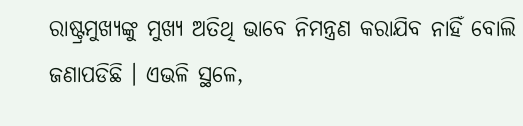ରାଷ୍ଟ୍ରମୁଖ୍ୟଙ୍କୁ ମୁଖ୍ୟ ଅତିଥି ଭାବେ ନିମନ୍ତ୍ରଣ କରାଯିବ ନାହିଁ ବୋଲି ଜଣାପଡିଛି । ଏଭଳି ସ୍ଥଳେ,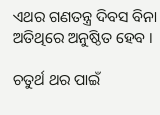ଏଥର ଗଣତନ୍ତ୍ର ଦିବସ ବିନା ଅତିଥିରେ ଅନୁଷ୍ଠିତ ହେବ ।

ଚତୁର୍ଥ ଥର ପାଇଁ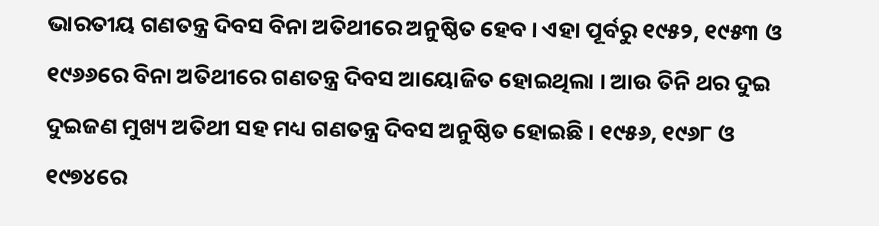ଭାରତୀୟ ଗଣତନ୍ତ୍ର ଦିବସ ବିନା ଅତିଥୀରେ ଅନୁଷ୍ଠିତ ହେବ । ଏହା ପୂର୍ବରୁ ୧୯୫୨, ୧୯୫୩ ଓ ୧୯୬୬ରେ ବିନା ଅତିଥୀରେ ଗଣତନ୍ତ୍ର ଦିବସ ଆୟୋଜିତ ହୋଇଥିଲା । ଆଉ ତିନି ଥର ଦୁଇ ଦୁଇଜଣ ମୁଖ୍ୟ ଅତିଥୀ ସହ ମଧ୍ୟ ଗଣତନ୍ତ୍ର ଦିବସ ଅନୁଷ୍ଠିତ ହୋଇଛି । ୧୯୫୬, ୧୯୬୮ ଓ ୧୯୭୪ରେ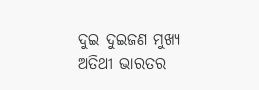ଦୁଇ ଦୁଇଜଣ ମୁଖ୍ୟ ଅତିଥୀ ଭାରତର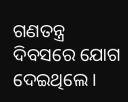ଗଣତନ୍ତ୍ର ଦିବସରେ ଯୋଗ ଦେଇଥିଲେ ।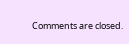Comments are closed.